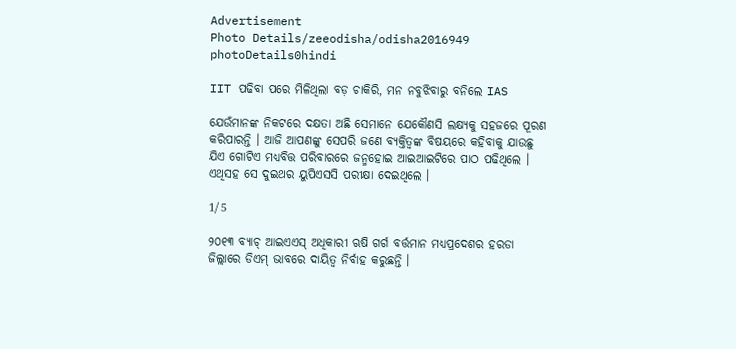Advertisement
Photo Details/zeeodisha/odisha2016949
photoDetails0hindi

IIT ପଢିବା ପରେ ମିଳିଥିଲା ବଡ଼ ଚାକିରି, ମନ ନବୁଝିବାରୁ ବନିଲେ IAS

ଯେଉଁମାନଙ୍କ ନିକଟରେ ଦକ୍ଷତା ଅଛି ସେମାନେ ଯେକୌଣସି ଲକ୍ଷ୍ୟକୁ ସହଜରେ ପୂରଣ କରିପାରନ୍ତି । ଆଜି ଆପଣଙ୍କୁ ସେପରି ଜଣେ ବ୍ୟକ୍ତିତ୍ୱଙ୍କ ବିଷୟରେ କହିବାକୁ ଯାଉଛୁ ଯିଏ ଗୋଟିଏ ମଧ୍ୟବିତ୍ତ ପରିବାରରେ ଜନ୍ମହୋଇ ଆଇଆଇଟିରେ ପାଠ ପଢିଥିଲେ । ଏଥିସହ ସେ ଦୁଇଥର ୟୁପିଏସସି ପରୀକ୍ଷା ଦେଇଥିଲେ ।

1/5

୨୦୧୩ ବ୍ୟାଚ୍ ଆଇଏଏସ୍ ଅଧିକାରୀ ଋଷି ଗର୍ଗ ବର୍ତ୍ତମାନ ମଧ୍ୟପ୍ରଦେଶର ହରଡା ଜିଲ୍ଲାରେ ଡିଏମ୍ ଭାବରେ ଦାୟିତ୍ୱ ନିର୍ବାହ କରୁଛନ୍ତି ।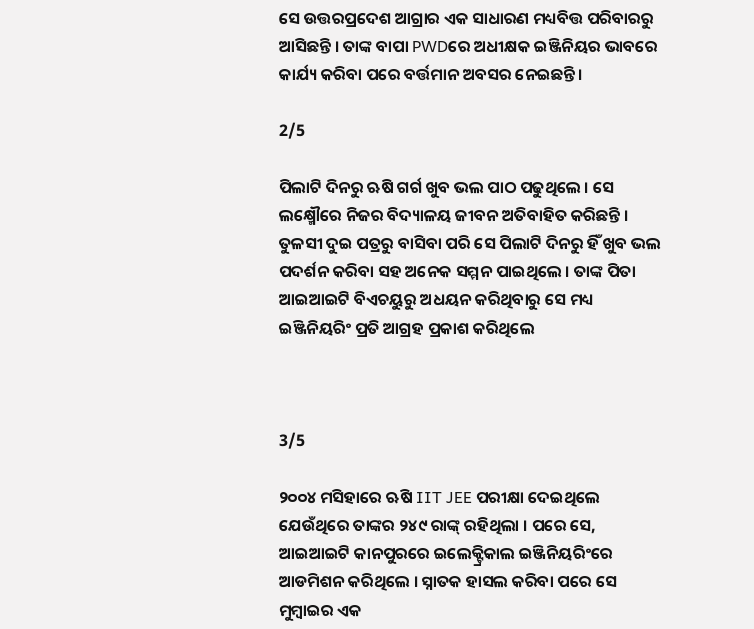ସେ ଉତ୍ତରପ୍ରଦେଶ ଆଗ୍ରାର ଏକ ସାଧାରଣ ମଧ୍ୟବିତ୍ତ ପରିବାରରୁ ଆସିଛନ୍ତି । ତାଙ୍କ ବାପା PWDରେ ଅଧୀକ୍ଷକ ଇଞ୍ଜିନିୟର ଭାବରେ କାର୍ଯ୍ୟ କରିବା ପରେ ବର୍ତ୍ତମାନ ଅବସର ନେଇଛନ୍ତି ।

2/5

ପିଲାଟି ଦିନରୁ ଋଷି ଗର୍ଗ ଖୁବ ଭଲ ପାଠ ପଢୁଥିଲେ । ସେ ଲକ୍ଷ୍ମୌରେ ନିଜର ବିଦ୍ୟାଳୟ ଜୀବନ ଅତିବାହିତ କରିଛନ୍ତି । ତୁଳସୀ ଦୁଇ ପତ୍ରରୁ ବାସିବା ପରି ସେ ପିଲାଟି ଦିନରୁ ହିଁ ଖୁବ ଭଲ ପଦର୍ଶନ କରିବା ସହ ଅନେକ ସମ୍ମନ ପାଇଥିଲେ । ତାଙ୍କ ପିତା ଆଇଆଇଟି ବିଏଚୟୁରୁ ଅଧୟନ କରିଥିବାରୁ ସେ ମଧ୍ୟ ଇଞ୍ଜିନିୟରିଂ ପ୍ରତି ଆଗ୍ରହ ପ୍ରକାଶ କରିଥିଲେ



3/5

୨୦୦୪ ମସିହାରେ ଋଷି IIT JEE ପରୀକ୍ଷା ଦେଇଥିଲେ ଯେଉଁଥିରେ ତାଙ୍କର ୨୪୯ ରାଙ୍କ୍ ରହିଥିଲା । ପରେ ସେ, ଆଇଆଇଟି କାନପୁରରେ ଇଲେକ୍ଟ୍ରିକାଲ ଇଞ୍ଜିନିୟରିଂରେ ଆଡମିଶନ କରିଥିଲେ । ସ୍ନାତକ ହାସଲ କରିବା ପରେ ସେ ମୁମ୍ବାଇର ଏକ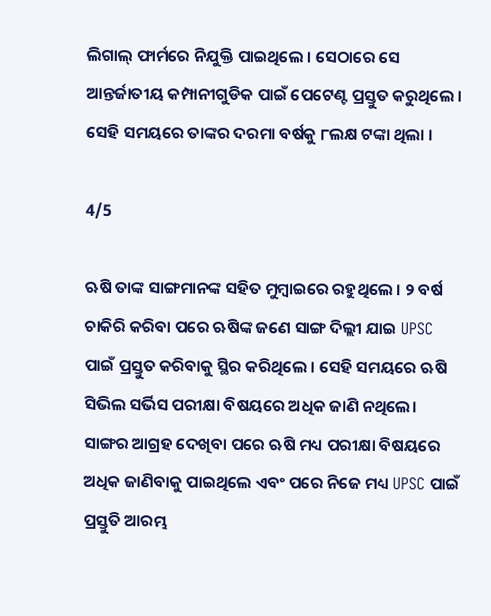ଲିଗାଲ୍ ଫାର୍ମରେ ନିଯୁକ୍ତି ପାଇଥିଲେ । ସେଠାରେ ସେ ଆନ୍ତର୍ଜାତୀୟ କମ୍ପାନୀଗୁଡିକ ପାଇଁ ପେଟେଣ୍ଟ ପ୍ରସ୍ତୁତ କରୁଥିଲେ । ସେହି ସମୟରେ ତାଙ୍କର ଦରମା ବର୍ଷକୁ ୮ଲକ୍ଷ ଟଙ୍କା ଥିଲା ।

4/5

ଋଷି ତାଙ୍କ ସାଙ୍ଗମାନଙ୍କ ସହିତ ମୁମ୍ବାଇରେ ରହୁଥିଲେ । ୨ ବର୍ଷ ଚାକିରି କରିବା ପରେ ଋଷିଙ୍କ ଜଣେ ସାଙ୍ଗ ଦିଲ୍ଲୀ ଯାଇ UPSC ପାଇଁ ପ୍ରସ୍ତୁତ କରିବାକୁ ସ୍ଥିର କରିଥିଲେ । ସେହି ସମୟରେ ଋଷି ସିଭିଲ ସର୍ଭିସ ପରୀକ୍ଷା ବିଷୟରେ ଅଧିକ ଜାଣି ନଥିଲେ। ସାଙ୍ଗର ଆଗ୍ରହ ଦେଖିବା ପରେ ଋଷି ମଧ୍ୟ ପରୀକ୍ଷା ବିଷୟରେ ଅଧିକ ଜାଣିବାକୁ ପାଇଥିଲେ ଏବଂ ପରେ ନିଜେ ମଧ୍ୟ UPSC ପାଇଁ ପ୍ରସ୍ତୁତି ଆରମ୍ଭ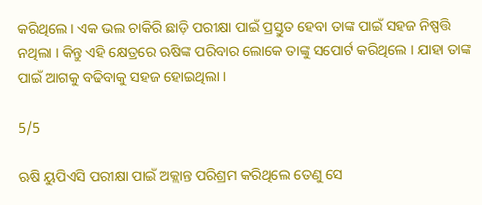କରିଥିଲେ । ଏକ ଭଲ ଚାକିରି ଛାଡ଼ି ପରୀକ୍ଷା ପାଇଁ ପ୍ରସ୍ତୁତ ହେବା ତାଙ୍କ ପାଇଁ ସହଜ ନିଷ୍ପତ୍ତି ନଥିଲା । କିନ୍ତୁ ଏହି କ୍ଷେତ୍ରରେ ଋଷିଙ୍କ ପରିବାର ଲୋକେ ତାଙ୍କୁ ସପୋର୍ଟ କରିଥିଲେ । ଯାହା ତାଙ୍କ ପାଇଁ ଆଗକୁ ବଢିବାକୁ ସହଜ ହୋଇଥିଲା ।

5/5

ଋଷି ୟୁପିଏସି ପରୀକ୍ଷା ପାଇଁ ଅକ୍ଲାନ୍ତ ପରିଶ୍ରମ କରିଥିଲେ ତେଣୁ ସେ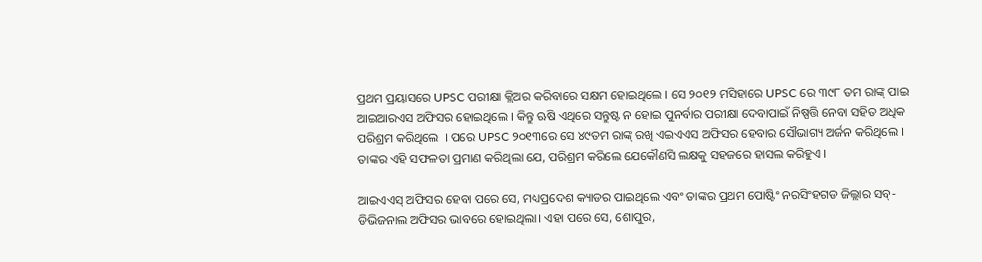ପ୍ରଥମ ପ୍ରୟାସରେ UPSC ପରୀକ୍ଷା କ୍ଲିଅର କରିବାରେ ସକ୍ଷମ ହୋଇଥିଲେ । ସେ ୨୦୧୨ ମସିହାରେ UPSC ରେ ୩୯୮ ତମ ରାଙ୍କ୍ ପାଇ ଆଇଆରଏସ ଅଫିସର ହୋଇଥିଲେ । କିନ୍ତୁ ଋଷି ଏଥିରେ ସନ୍ତୁଷ୍ଟ ନ ହୋଇ ପୁନର୍ବାର ପରୀକ୍ଷା ଦେବାପାଇଁ ନିଷ୍ପତ୍ତି ନେବା ସହିତ ଅଧିକ ପରିଶ୍ରମ କରିଥିଲେ  । ପରେ UPSC ୨୦୧୩ରେ ସେ ୪୯ତମ ରାଙ୍କ୍ ରଖି ଏଇଏଏସ ଅଫିସର ହେବାର ସୌଭାଗ୍ୟ ଅର୍ଜନ କରିଥିଲେ । ତାଙ୍କର ଏହି ସଫଳତା ପ୍ରମାଣ କରିଥିଲା ଯେ, ପରିଶ୍ରମ କରିଲେ ଯେକୌଣସି ଲକ୍ଷକୁ ସହଜରେ ହାସଲ କରିହୁଏ ।

ଆଇଏଏସ୍ ଅଫିସର ହେବା ପରେ ସେ, ମଧ୍ୟପ୍ରଦେଶ କ୍ୟାଡର ପାଇଥିଲେ ଏବଂ ତାଙ୍କର ପ୍ରଥମ ପୋଷ୍ଟିଂ ନରସିଂହଗଡ ଜିଲ୍ଲାର ସବ୍-ଡିଭିଜନାଲ ଅଫିସର ଭାବରେ ହୋଇଥିଲା। ଏହା ପରେ ସେ, ଶୋପୁର,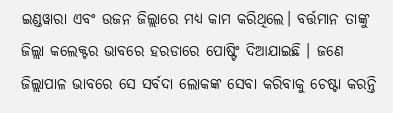ଇଣ୍ଡୱାରା ଏବଂ ଉଜନ ଜିଲ୍ଲାରେ ମଧ୍ୟ କାମ କରିଥିଲେ। ବର୍ତ୍ତମାନ ତାଙ୍କୁ ଜିଲ୍ଲା କଲେକ୍ଟର ଭାବରେ ହରଡାରେ ପୋଷ୍ଟିଂ ଦିଆଯାଇଛି । ଜଣେ ଜିଲ୍ଲାପାଳ ଭାବରେ ସେ ସର୍ବଦା ଲୋକଙ୍କ ସେବା କରିବାକୁ ଚେଷ୍ଟା କରନ୍ତି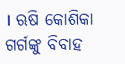। ଋଷି କୋଶିକା ଗର୍ଗଙ୍କୁ ବିବାହ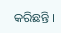କରିଛନ୍ତି ।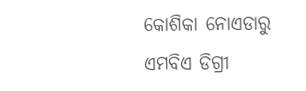କୋଶିକା ନୋଏଡାରୁ ଏମବିଏ ଡିଗ୍ରୀ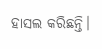ହାସଲ କରିଛନ୍ତି।